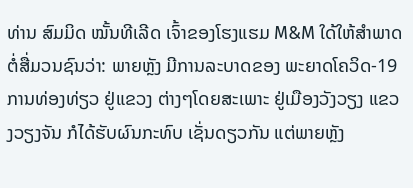ທ່ານ ສົມມິດ ໝັ້ນທີເລີດ ເຈົ້າຂອງໂຮງແຮມ M&M ໃດ້ໃຫ້ສຳພາດຕໍ່ສື່ມວນຊົນວ່າ: ພາຍຫຼັງ ມີການລະບາດຂອງ ພະຍາດໂຄວິດ-19 ການທ່ອງທ່ຽວ ຢູ່ແຂວງ ຕ່າງໆໂດຍສະເພາະ ຢູ່ເມືອງວັງວຽງ ແຂວງວຽງຈັນ ກໍໄດ້ຮັບຜົນກະທົບ ເຊັ່ນດຽວກັນ ແຕ່ພາຍຫຼັງ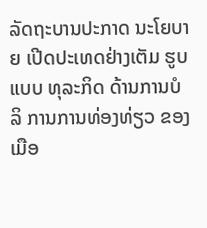ລັດຖະບານປະກາດ ນະໂຍບາຍ ເປີດປະເທດຢ່າງເຕັມ ຮູບແບບ ທຸລະກິດ ດ້ານການບໍລິ ການການທ່ອງທ່ຽວ ຂອງເມືອ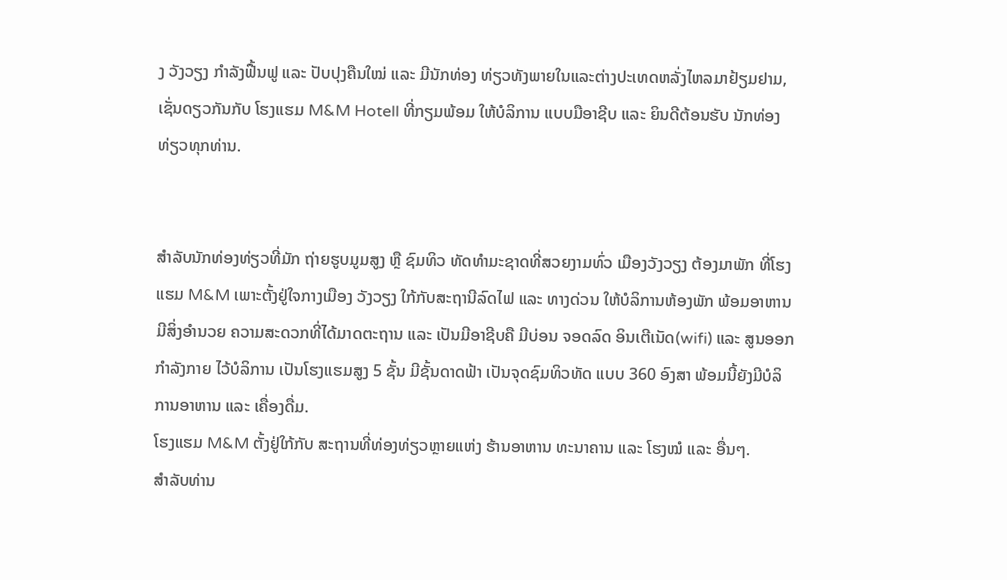ງ ວັງວຽງ ກໍາລັງຟື້ນຟູ ແລະ ປັບປຸງຄືນໃໝ່ ແລະ ມີນັກທ່ອງ ທ່ຽວທັງພາຍໃນແລະຕ່າງປະເທດຫລັ່ງໄຫລມາຢ້ຽມຢາມ, ເຊັ່ນດຽວກັນກັບ ໂຮງແຮມ M&M Hotell ທີ່ກຽມພ້ອມ ໃຫ້ບໍລິການ ແບບມືອາຊີບ ແລະ ຍິນດີຕ້ອນຮັບ ນັກທ່ອງທ່ຽວທຸກທ່ານ.


ສໍາລັບນັກທ່ອງທ່ຽວທີ່ມັກ ຖ່າຍຮູບມູມສູງ ຫຼື ຊົມທິວ ທັດທຳມະຊາດທີ່ສວຍງາມທົ່ວ ເມືອງວັງວຽງ ຕ້ອງມາພັກ ທີ່ໂຮງແຮມ M&M ເພາະຕັ້ງຢູ່ໃຈກາງເມືອງ ວັງວຽງ ໃກ້ກັບສະຖານີລົດໄຟ ແລະ ທາງດ່ວນ ໃຫ້ບໍລິການຫ້ອງພັກ ພ້ອມອາຫານ ມີສິ່ງອໍານວຍ ຄວາມສະດວກທີ່ໄດ້ມາດຕະຖານ ແລະ ເປັນມີອາຊີບຄື ມີບ່ອນ ຈອດລົດ ອິນເຕີເນັດ(wifi) ແລະ ສູນອອກກໍາລັງກາຍ ໄວ້ບໍລິການ ເປັນໂຮງແຮມສູງ 5 ຊັ້ນ ມີຊັ້ນດາດຟ້າ ເປັນຈຸດຊົມທິວທັດ ແບບ 360 ອົງສາ ພ້ອມນີ້ຍັງມີບໍລິ ການອາຫານ ແລະ ເຄື່ອງດື່ມ.
ໂຮງແຮມ M&M ຕັ້ງຢູ່ໃກ້ກັບ ສະຖານທີ່ທ່ອງທ່ຽວຫຼາຍແຫ່ງ ຮ້ານອາຫານ ທະນາຄານ ແລະ ໂຮງໝໍ ແລະ ອື່ນໆ.
ສຳລັບທ່ານ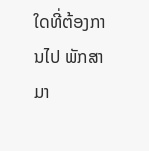ໃດທີ່ຕ້ອງການໄປ ພັກສາມາ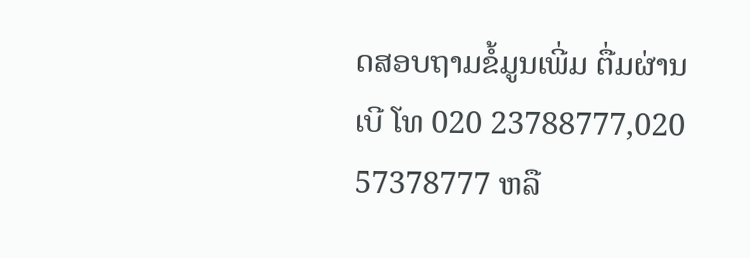ດສອບຖາມຂໍ້ມູນເພີ່ມ ຕື່ມຜ່ານເບີ ໂທ 020 23788777,020 57378777 ຫລື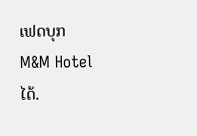ເຟດບຸກ M&M Hotel ໄດ້.